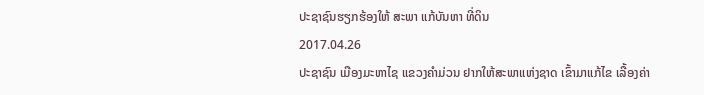ປະຊາຊົນຮຽກຮ້ອງໃຫ້ ສະພາ ແກ້ບັນຫາ ທີ່ດິນ
2017.04.26
ປະຊາຊົນ ເມືອງມະຫາໄຊ ແຂວງຄຳມ່ວນ ຢາກໃຫ້ສະພາແຫ່ງຊາດ ເຂົ້າມາແກ້ໄຂ ເລື້ອງຄ່າ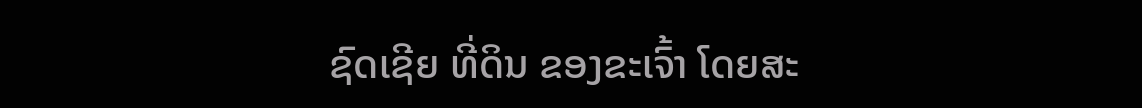ຊົດເຊີຍ ທີ່ດິນ ຂອງຂະເຈົ້າ ໂດຍສະ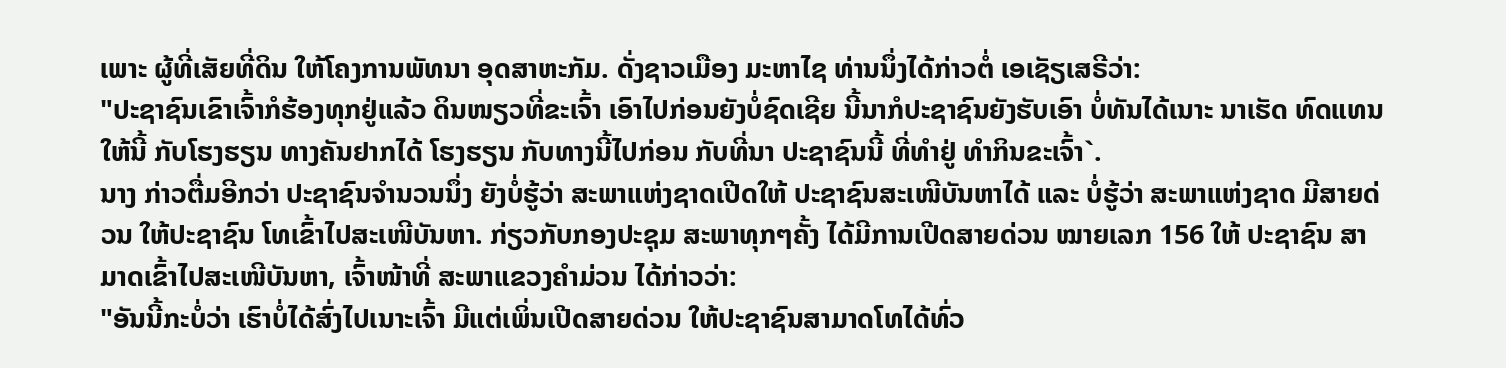ເພາະ ຜູ້ທີ່ເສັຍທີ່ດິນ ໃຫ້ໂຄງການພັທນາ ອຸດສາຫະກັມ. ດັ່ງຊາວເມືອງ ມະຫາໄຊ ທ່ານນຶ່ງໄດ້ກ່າວຕໍ່ ເອເຊັຽເສຣີວ່າ:
"ປະຊາຊົນເຂົາເຈົ້າກໍຮ້ອງທຸກຢູ່ແລ້ວ ດິນໜຽວທີ່ຂະເຈົ້າ ເອົາໄປກ່ອນຍັງບໍ່ຊົດເຊີຍ ນີ້ນາກໍປະຊາຊົນຍັງຮັບເອົາ ບໍ່ທັນໄດ້ເນາະ ນາເຮັດ ທົດແທນໃຫ້ນີ້ ກັບໂຮງຮຽນ ທາງຄັນຢາກໄດ້ ໂຮງຮຽນ ກັບທາງນີ້ໄປກ່ອນ ກັບທີ່ນາ ປະຊາຊົນນີ້ ທີ່ທຳຢູ່ ທຳກິນຂະເຈົ້າ`.
ນາງ ກ່າວຕື່ມອີກວ່າ ປະຊາຊົນຈຳນວນນຶ່ງ ຍັງບໍ່ຮູ້ວ່າ ສະພາແຫ່ງຊາດເປີດໃຫ້ ປະຊາຊົນສະເໜີບັນຫາໄດ້ ແລະ ບໍ່ຮູ້ວ່າ ສະພາແຫ່ງຊາດ ມີສາຍດ່ວນ ໃຫ້ປະຊາຊົນ ໂທເຂົ້າໄປສະເໜີບັນຫາ. ກ່ຽວກັບກອງປະຊຸມ ສະພາທຸກໆຄັ້ງ ໄດ້ມີການເປີດສາຍດ່ວນ ໝາຍເລກ 156 ໃຫ້ ປະຊາຊົນ ສາມາດເຂົ້າໄປສະເໜີບັນຫາ, ເຈົ້າໜ້າທີ່ ສະພາແຂວງຄຳມ່ວນ ໄດ້ກ່າວວ່າ:
"ອັນນີ້ກະບໍ່ວ່າ ເຮົາບໍ່ໄດ້ສົ່ງໄປເນາະເຈົ້າ ມີແຕ່ເພິ່ນເປີດສາຍດ່ວນ ໃຫ້ປະຊາຊົນສາມາດໂທໄດ້ທົ່ວ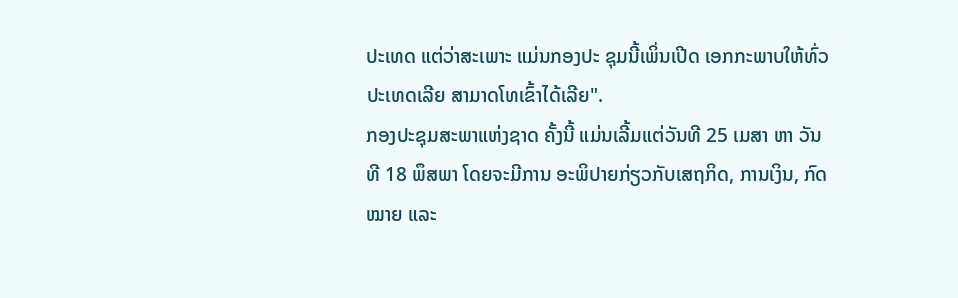ປະເທດ ແຕ່ວ່າສະເພາະ ແມ່ນກອງປະ ຊຸມນີ້ເພິ່ນເປີດ ເອກກະພາບໃຫ້ທົ່ວປະເທດເລີຍ ສາມາດໂທເຂົ້າໄດ້ເລີຍ".
ກອງປະຊຸມສະພາແຫ່ງຊາດ ຄັ້ງນີ້ ແມ່ນເລີ້ມແຕ່ວັນທີ 25 ເມສາ ຫາ ວັນທີ 18 ພຶສພາ ໂດຍຈະມີການ ອະພິປາຍກ່ຽວກັບເສຖກິດ, ການເງິນ, ກົດໝາຍ ແລະ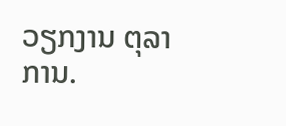ວຽກງານ ຕຸລາການ.